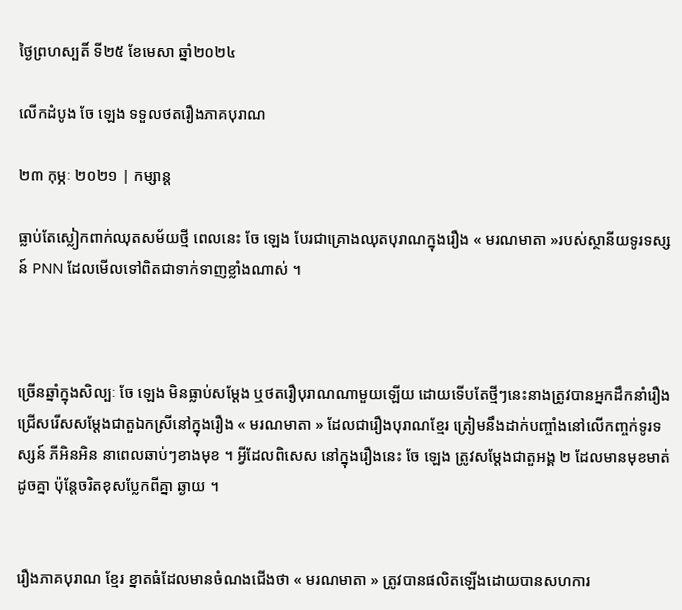ថ្ងៃព្រហស្បតិ៍ ទី២៥ ខែមេសា ឆ្នាំ២០២៤

លើកដំបូង ចែ ឡេង ទទួលថតរឿងភាគបុរាណ

២៣ កុម្ភៈ ២០២១ | កម្សាន្ដ

ធ្លាប់តែស្លៀកពាក់ឈុតសម័យថ្មី ពេលនេះ ចែ ឡេង បែរជាគ្រោងឈុតបុរាណក្នុងរឿង « មរណមាតា »របស់ស្ថានីយទូរទស្សន៍ PNN ដែលមើលទៅពិតជាទាក់ទាញខ្លាំងណាស់ ។



ច្រើនឆ្នាំក្នុងសិល្បៈ ចែ ឡេង មិនធ្លាប់សម្តែង ឬថតរឿបុរាណណាមួយឡើយ ដោយទើបតែថ្មីៗនេះនាងត្រូវបានអ្នកដឹកនាំរឿងជ្រើសរើសសម្តែងជាតួឯកស្រីនៅក្នុងរឿង « មរណមាតា » ដែលជារឿងបុរាណខ្មែរ ត្រៀមនឹងដាក់បញ្ចាំងនៅលើកញ្ចក់ទូរទស្សន៍ ភីអិនអិន នាពេលឆាប់ៗខាងមុខ ។ អ្វីដែលពិសេស នៅក្នុងរឿងនេះ ចែ ឡេង ត្រូវសម្តែងជាតួអង្គ ២ ដែលមានមុខមាត់ដូចគ្នា ប៉ុន្តែចរិតខុសប្លែកពីគ្នា ឆ្ងាយ ។


រឿងភាគបុរាណ ខ្មែរ ខ្នាតធំដែលមានចំណងជើងថា « មរណមាតា » ត្រូវបានផលិតឡើងដោយបានសហការ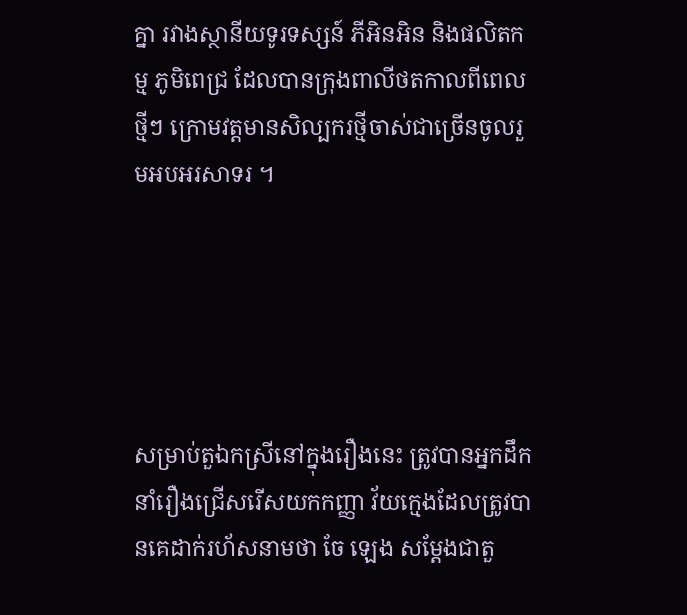គ្នា រវាងស្ថានីយទូរទស្សន៍ ភីអិនអិន និងផលិតកម្ម ភូមិពេជ្រ ដែលបានក្រុងពាលីថតកាលពីពេលថ្មីៗ ក្រោមវត្តមានសិល្បករថ្មីចាស់ជាច្រើនចូលរួមអបអរសាទរ ។





សម្រាប់តួឯកស្រីនៅក្នុងរឿងនេះ ត្រូវបានអ្នកដឹកនាំរឿងជ្រើសរើសយកកញ្ញា វ័យក្មេងដែលត្រូវបានគេដាក់រហ័សនាមថា ចែ ឡេង សម្តែងជាតួ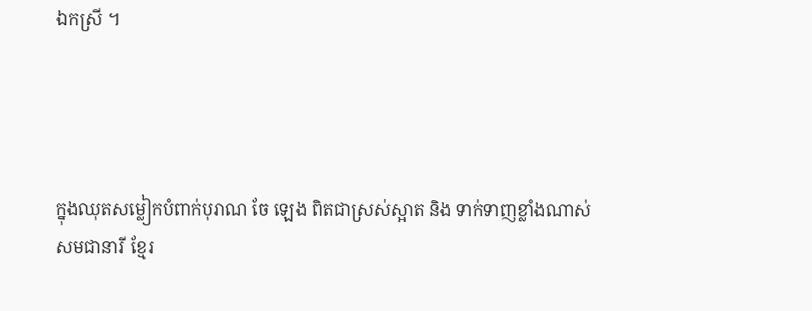ឯកស្រី ។




ក្នុងឈុតសម្លៀកបំពាក់បុរាណ ចែ ឡេង ពិតជាស្រស់ស្អាត និង ទាក់ទាញខ្លាំងណាស់ សមជានារី ខ្មែរ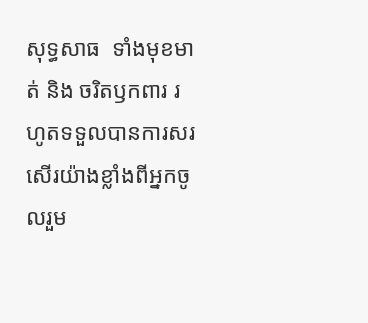សុទ្ធសាធ  ទាំងមុខមាត់ និង ចរិតឫកពារ រហូតទទួលបានការសរសើរយ៉ាងខ្លាំងពីអ្នកចូលរួម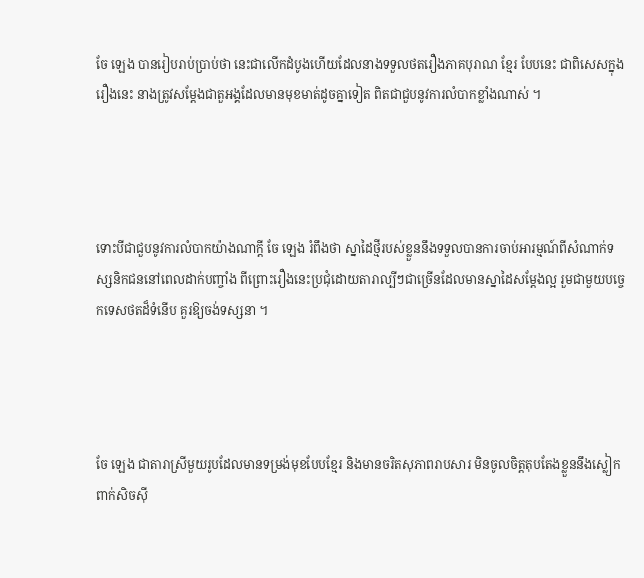ចែ ឡេង បានរៀបរាប់ប្រាប់ថា នេះជាលើកដំបូងហើយដែលនាងទទួលថតរឿងភាគបុរាណ ខ្មែរ បែបនេះ ជាពិសេសក្នុងរឿងនេះ នាងត្រូវសម្តែងជាតួអង្គដែលមានមុខមាត់ដូចគ្នាទៀត ពិតជាជួបនូវការលំបាកខ្លាំងណាស់ ។




ទោះបីជាជួបនូវការលំបាកយ៉ាងណាក្តី ចែ ឡេង រំពឹងថា ស្នាដៃថ្មីរបស់ខ្លួននឹងទទួលបានការចាប់អារម្មណ៍ពីសំណាក់ទស្សនិកជននៅពេលដាក់បញ្ចាំង ពីព្រោះរឿងនេះប្រជុំដោយតារាល្បីៗជាច្រើនដែលមានស្នាដៃសម្តែងល្អ រួមជាមួយបច្ចេកទេសថតដ៏ទំនើប គួរឱ្យចង់ទស្សនា ។




ចែ ឡេង ជាតារាស្រីមួយរូបដែលមានទម្រង់មុខបែបខ្មែរ និងមានចរិតសុភាពរាបសារ មិនចូលចិត្តតុបតែងខ្លួននឹងស្លៀកពាក់សិចស៊ី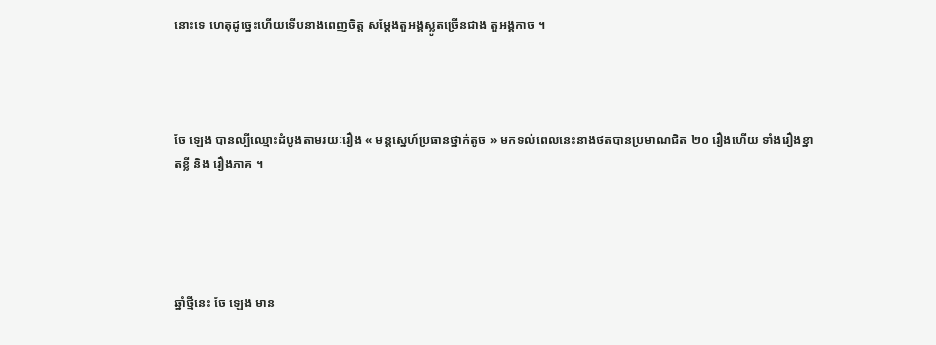នោះទេ ហេតុដូច្នេះហើយទើបនាងពេញចិត្ត សម្តែងតួអង្គស្លូតច្រើនជាង តួអង្គកាច ។




ចែ ឡេង បានល្បីឈ្មោះដំបូងតាមរយៈរឿង « មន្តស្នេហ៍ប្រធានថ្នាក់តូច » មកទល់ពេលនេះនាងថតបានប្រមាណជិត ២០ រឿងហើយ ទាំងរឿងខ្នាតខ្លី និង រឿងភាគ ។





ឆ្នាំថ្មីនេះ ចែ ឡេង មាន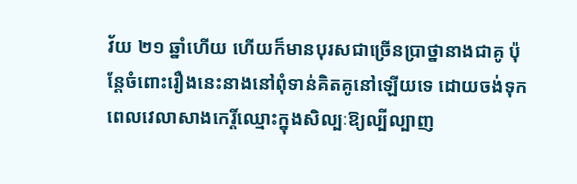វ័យ ២១ ឆ្នាំហើយ ហើយក៏មានបុរសជាច្រើនប្រាថ្នានាងជាគូ ប៉ុន្តែចំពោះរឿងនេះនាងនៅពុំទាន់គិតគូនៅឡើយទេ ដោយចង់ទុកពេលវេលាសាងកេរ្តិ៍ឈ្មោះក្នុងសិល្បៈឱ្យល្បីល្បាញ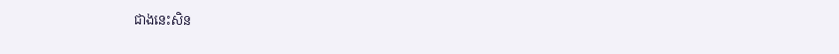ជាងនេះសិន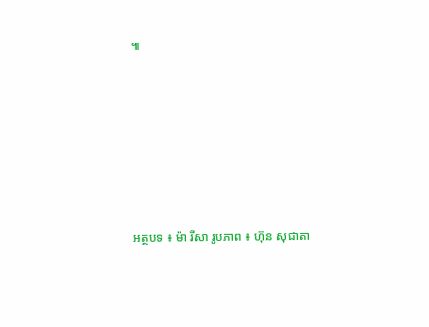៕











អត្ថបទ ៖ ម៉ា រីសា រូបភាព ៖ ហ៊ុន សុជាតា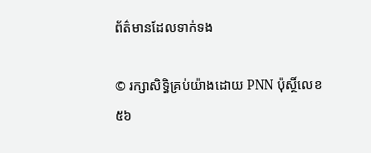ព័ត៌មានដែលទាក់ទង

© រក្សាសិទ្ធិគ្រប់យ៉ាងដោយ PNN ប៉ុស្ថិ៍លេខ៥៦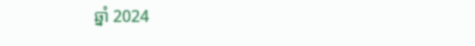ឆ្នាំ 2024